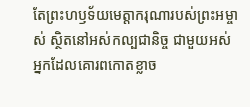តែព្រះហឫទ័យមេត្តាករុណារបស់ព្រះអម្ចាស់ ស្ថិតនៅអស់កល្បជានិច្ច ជាមួយអស់អ្នកដែលគោរពកោតខ្លាច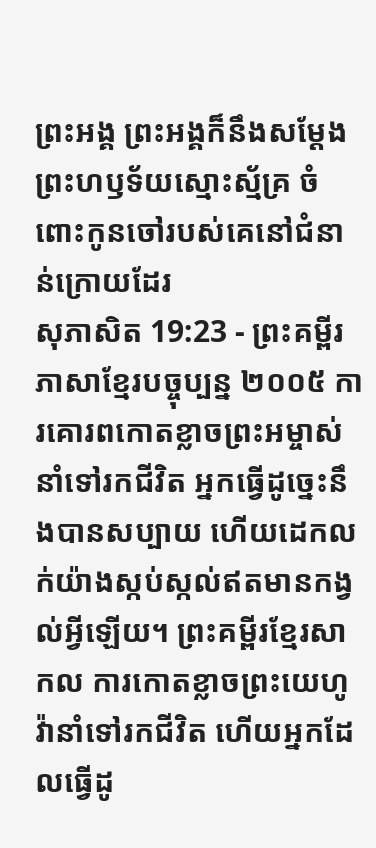ព្រះអង្គ ព្រះអង្គក៏នឹងសម្តែងព្រះហឫទ័យស្មោះស្ម័គ្រ ចំពោះកូនចៅរបស់គេនៅជំនាន់ក្រោយដែរ
សុភាសិត 19:23 - ព្រះគម្ពីរភាសាខ្មែរបច្ចុប្បន្ន ២០០៥ ការគោរពកោតខ្លាចព្រះអម្ចាស់នាំទៅរកជីវិត អ្នកធ្វើដូច្នេះនឹងបានសប្បាយ ហើយដេកលក់យ៉ាងស្កប់ស្កល់ឥតមានកង្វល់អ្វីឡើយ។ ព្រះគម្ពីរខ្មែរសាកល ការកោតខ្លាចព្រះយេហូវ៉ានាំទៅរកជីវិត ហើយអ្នកដែលធ្វើដូ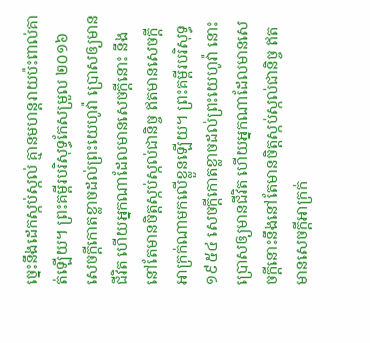ច្នេះនឹងដេកស្កប់ស្កល់ គ្មានមហន្តរាយប៉ះពាល់គាត់ឡើយ។ ព្រះគម្ពីរបរិសុទ្ធកែសម្រួល ២០១៦ សេចក្ដីកោតខ្លាចដល់ព្រះយេហូវ៉ា ប្រោសឲ្យមានជីវិត ហើយអ្នកណាដែលមានសេចក្ដីនោះ នឹងនៅតែមានចិត្តស្កប់ស្កល់ជានិច្ច ឥតមានសេចក្ដីអាក្រក់ណាមកលើខ្លួនឡើយ។ ព្រះគម្ពីរបរិសុទ្ធ ១៩៥៤ សេចក្ដីកោតខ្លាចដល់ព្រះយេហូវ៉ា នោះប្រោសឲ្យមានជីវិត ហើយអ្នកណាដែលមានសេចក្ដីនោះនឹងនៅតែមានចិត្តស្កប់ស្កល់ជានិច្ច ឥតមានសេចក្ដីអាក្រក់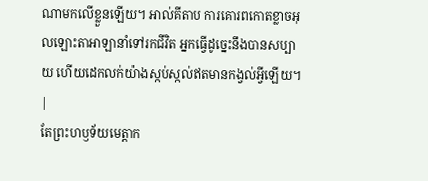ណាមកលើខ្លួនឡើយ។ អាល់គីតាប ការគោរពកោតខ្លាចអុលឡោះតាអាឡានាំទៅរកជីវិត អ្នកធ្វើដូច្នេះនឹងបានសប្បាយ ហើយដេកលក់យ៉ាងស្កប់ស្កល់ឥតមានកង្វល់អ្វីឡើយ។ |
តែព្រះហឫទ័យមេត្តាក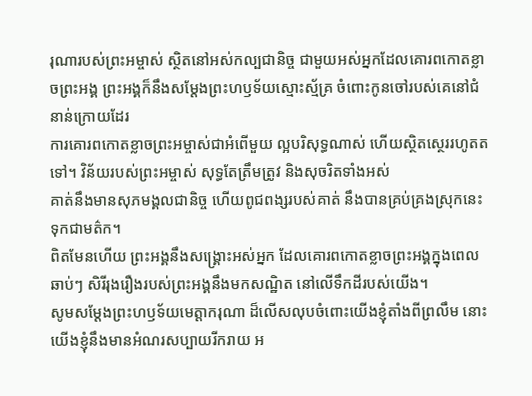រុណារបស់ព្រះអម្ចាស់ ស្ថិតនៅអស់កល្បជានិច្ច ជាមួយអស់អ្នកដែលគោរពកោតខ្លាចព្រះអង្គ ព្រះអង្គក៏នឹងសម្តែងព្រះហឫទ័យស្មោះស្ម័គ្រ ចំពោះកូនចៅរបស់គេនៅជំនាន់ក្រោយដែរ
ការគោរពកោតខ្លាចព្រះអម្ចាស់ជាអំពើមួយ ល្អបរិសុទ្ធណាស់ ហើយស្ថិតស្ថេររហូតតទៅ។ វិន័យរបស់ព្រះអម្ចាស់ សុទ្ធតែត្រឹមត្រូវ និងសុចរិតទាំងអស់
គាត់នឹងមានសុភមង្គលជានិច្ច ហើយពូជពង្សរបស់គាត់ នឹងបានគ្រប់គ្រងស្រុកនេះទុកជាមត៌ក។
ពិតមែនហើយ ព្រះអង្គនឹងសង្គ្រោះអស់អ្នក ដែលគោរពកោតខ្លាចព្រះអង្គក្នុងពេលឆាប់ៗ សិរីរុងរឿងរបស់ព្រះអង្គនឹងមកសណ្ឋិត នៅលើទឹកដីរបស់យើង។
សូមសម្តែងព្រះហឫទ័យមេត្តាករុណា ដ៏លើសលុបចំពោះយើងខ្ញុំតាំងពីព្រលឹម នោះយើងខ្ញុំនឹងមានអំណរសប្បាយរីករាយ អ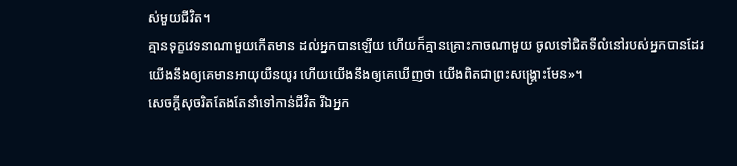ស់មួយជីវិត។
គ្មានទុក្ខវេទនាណាមួយកើតមាន ដល់អ្នកបានឡើយ ហើយក៏គ្មានគ្រោះកាចណាមួយ ចូលទៅជិតទីលំនៅរបស់អ្នកបានដែរ
យើងនឹងឲ្យគេមានអាយុយឺនយូរ ហើយយើងនឹងឲ្យគេឃើញថា យើងពិតជាព្រះសង្គ្រោះមែន»។
សេចក្ដីសុចរិតតែងតែនាំទៅកាន់ជីវិត រីឯអ្នក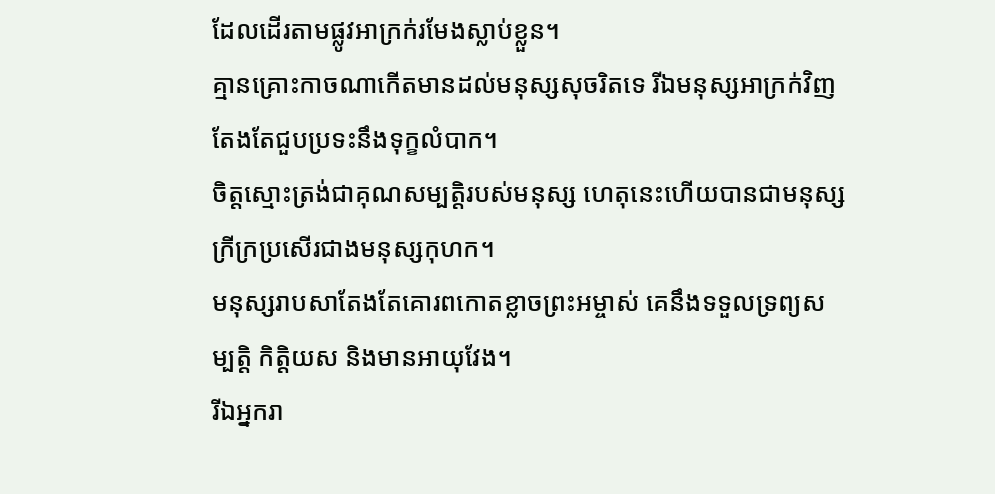ដែលដើរតាមផ្លូវអាក្រក់រមែងស្លាប់ខ្លួន។
គ្មានគ្រោះកាចណាកើតមានដល់មនុស្សសុចរិតទេ រីឯមនុស្សអាក្រក់វិញ តែងតែជួបប្រទះនឹងទុក្ខលំបាក។
ចិត្តស្មោះត្រង់ជាគុណសម្បត្តិរបស់មនុស្ស ហេតុនេះហើយបានជាមនុស្សក្រីក្រប្រសើរជាងមនុស្សកុហក។
មនុស្សរាបសាតែងតែគោរពកោតខ្លាចព្រះអម្ចាស់ គេនឹងទទួលទ្រព្យសម្បត្តិ កិត្តិយស និងមានអាយុវែង។
រីឯអ្នករា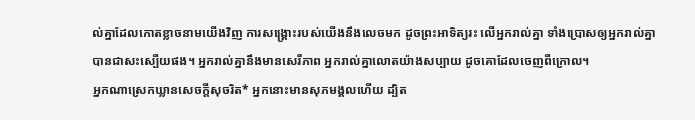ល់គ្នាដែលកោតខ្លាចនាមយើងវិញ ការសង្គ្រោះរបស់យើងនឹងលេចមក ដូចព្រះអាទិត្យរះ លើអ្នករាល់គ្នា ទាំងប្រោសឲ្យអ្នករាល់គ្នា បានជាសះស្បើយផង។ អ្នករាល់គ្នានឹងមានសេរីភាព អ្នករាល់គ្នាលោតយ៉ាងសប្បាយ ដូចគោដែលចេញពីក្រោល។
អ្នកណាស្រេកឃ្លានសេចក្ដីសុចរិត* អ្នកនោះមានសុភមង្គលហើយ ដ្បិត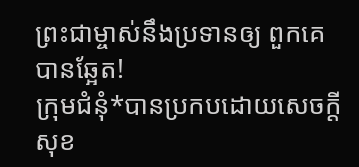ព្រះជាម្ចាស់នឹងប្រទានឲ្យ ពួកគេបានឆ្អែត!
ក្រុមជំនុំ*បានប្រកបដោយសេចក្ដីសុខ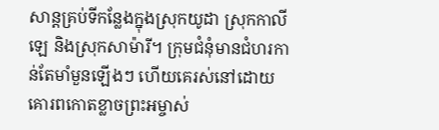សាន្តគ្រប់ទីកន្លែងក្នុងស្រុកយូដា ស្រុកកាលីឡេ និងស្រុកសាម៉ារី។ ក្រុមជំនុំមានជំហរកាន់តែមាំមួនឡើងៗ ហើយគេរស់នៅដោយគោរពកោតខ្លាចព្រះអម្ចាស់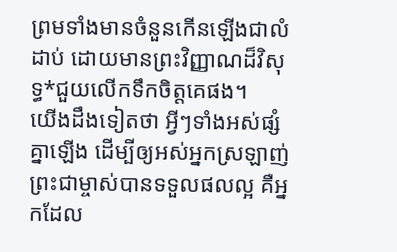ព្រមទាំងមានចំនួនកើនឡើងជាលំដាប់ ដោយមានព្រះវិញ្ញាណដ៏វិសុទ្ធ*ជួយលើកទឹកចិត្តគេផង។
យើងដឹងទៀតថា អ្វីៗទាំងអស់ផ្សំគ្នាឡើង ដើម្បីឲ្យអស់អ្នកស្រឡាញ់ព្រះជាម្ចាស់បានទទួលផលល្អ គឺអ្នកដែល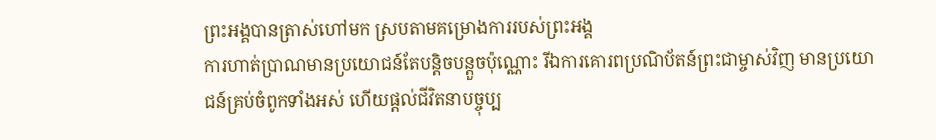ព្រះអង្គបានត្រាស់ហៅមក ស្របតាមគម្រោងការរបស់ព្រះអង្គ
ការហាត់ប្រាណមានប្រយោជន៍តែបន្ដិចបន្តួចប៉ុណ្ណោះ រីឯការគោរពប្រណិប័តន៍ព្រះជាម្ចាស់វិញ មានប្រយោជន៍គ្រប់ចំពូកទាំងអស់ ហើយផ្ដល់ជីវិតនាបច្ចុប្ប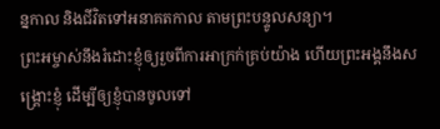ន្នកាល និងជីវិតទៅអនាគតកាល តាមព្រះបន្ទូលសន្យា។
ព្រះអម្ចាស់នឹងរំដោះខ្ញុំឲ្យរួចពីការអាក្រក់គ្រប់យ៉ាង ហើយព្រះអង្គនឹងសង្គ្រោះខ្ញុំ ដើម្បីឲ្យខ្ញុំបានចូលទៅ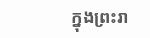ក្នុងព្រះរា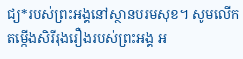ជ្យ*របស់ព្រះអង្គនៅស្ថានបរមសុខ។ សូមលើកតម្កើងសិរីរុងរឿងរបស់ព្រះអង្គ អ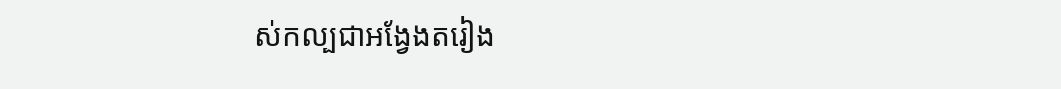ស់កល្បជាអង្វែងតរៀង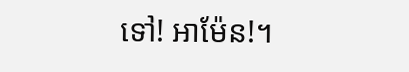ទៅ! អាម៉ែន!។